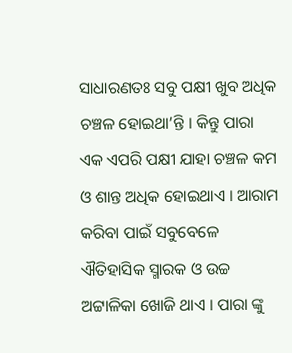ସାଧାରଣତଃ ସବୁ ପକ୍ଷୀ ଖୁବ ଅଧିକ ଚଞ୍ଚଳ ହୋଇଥା’ନ୍ତି । କିନ୍ତୁ ପାରା ଏକ ଏପରି ପକ୍ଷୀ ଯାହା ଚଞ୍ଚଳ କମ ଓ ଶାନ୍ତ ଅଧିକ ହୋଇଥାଏ । ଆରାମ କରିବା ପାଇଁ ସବୁବେଳେ ଐତିହାସିକ ସ୍ମାରକ ଓ ଉଚ୍ଚ ଅଟ୍ଟାଳିକା ଖୋଜି ଥାଏ । ପାରା ଙ୍କୁ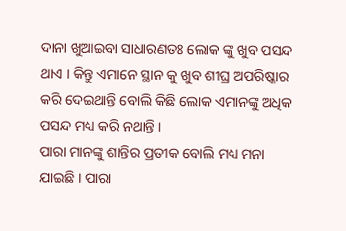ଦାନା ଖୁଆଇବା ସାଧାରଣତଃ ଲୋକ ଙ୍କୁ ଖୁବ ପସନ୍ଦ ଥାଏ । କିନ୍ତୁ ଏମାନେ ସ୍ଥାନ କୁ ଖୁବ ଶୀଘ୍ର ଅପରିଷ୍କାର କରି ଦେଇଥାନ୍ତି ବୋଲି କିଛି ଲୋକ ଏମାନଙ୍କୁ ଅଧିକ ପସନ୍ଦ ମଧ୍ୟ କରି ନଥାନ୍ତି ।
ପାରା ମାନଙ୍କୁ ଶାନ୍ତିର ପ୍ରତୀକ ବୋଲି ମଧ୍ୟ ମନା ଯାଇଛି । ପାରା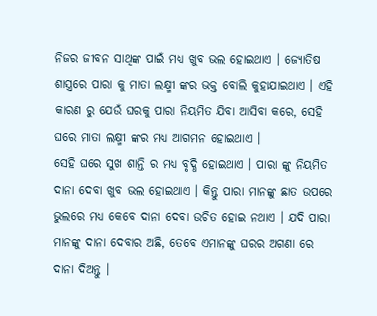ନିଜର ଜୀବନ ସାଥିଙ୍କ ପାଇଁ ମଧ୍ୟ ଖୁବ ଭଲ ହୋଇଥାଏ । ଜ୍ଯୋତିଷ ଶାସ୍ତ୍ରରେ ପାରା କୁ ମାତା ଲକ୍ଷ୍ମୀ ଙ୍କର ଭକ୍ତ ବୋଲି କୁହାଯାଇଥାଏ । ଏହି କାରଣ ରୁ ଯେଉଁ ଘରକୁ ପାରା ନିୟମିତ ଯିବା ଆସିବା କରେ, ସେହି ଘରେ ମାତା ଲକ୍ଷ୍ମୀ ଙ୍କର ମଧ୍ୟ ଆଗମନ ହୋଇଥାଏ ।
ସେହି ଘରେ ସୁଖ ଶାନ୍ତି ର ମଧ୍ୟ ବୃଦ୍ଧି ହୋଇଥାଏ । ପାରା ଙ୍କୁ ନିୟମିତ ଦାନା ଦେବା ଖୁବ ଭଲ ହୋଇଥାଏ । କିନ୍ତୁ ପାରା ମାନଙ୍କୁ ଛାତ ଉପରେ ଭୁଲରେ ମଧ୍ୟ କେବେ ଦାନା ଦେବା ଉଚିତ ହୋଇ ନଥାଏ । ଯଦି ପାରା ମାନଙ୍କୁ ଦାନା ଦେବାର ଅଛି, ତେବେ ଏମାନଙ୍କୁ ଘରର ଅଗଣା ରେ ଦାନା ଦିଅନ୍ତୁ ।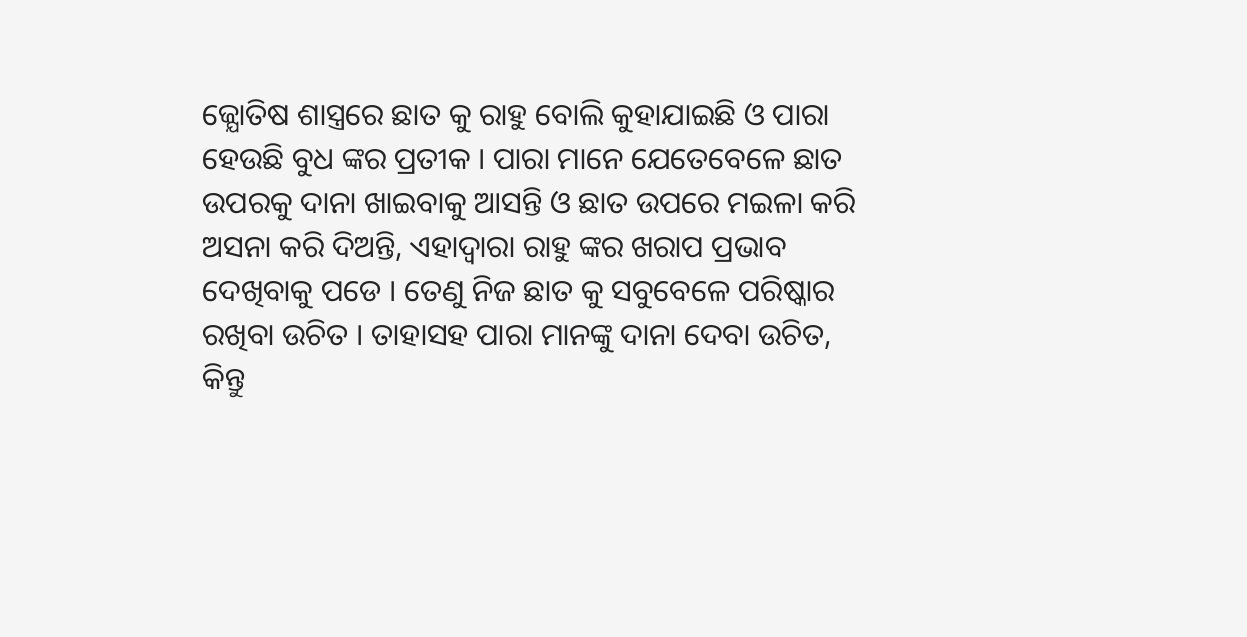ଜ୍ଯୋତିଷ ଶାସ୍ତ୍ରରେ ଛାତ କୁ ରାହୁ ବୋଲି କୁହାଯାଇଛି ଓ ପାରା ହେଉଛି ବୁଧ ଙ୍କର ପ୍ରତୀକ । ପାରା ମାନେ ଯେତେବେଳେ ଛାତ ଉପରକୁ ଦାନା ଖାଇବାକୁ ଆସନ୍ତି ଓ ଛାତ ଉପରେ ମଇଳା କରି ଅସନା କରି ଦିଅନ୍ତି, ଏହାଦ୍ଵାରା ରାହୁ ଙ୍କର ଖରାପ ପ୍ରଭାବ ଦେଖିବାକୁ ପଡେ । ତେଣୁ ନିଜ ଛାତ କୁ ସବୁବେଳେ ପରିଷ୍କାର ରଖିବା ଉଚିତ । ତାହାସହ ପାରା ମାନଙ୍କୁ ଦାନା ଦେବା ଉଚିତ, କିନ୍ତୁ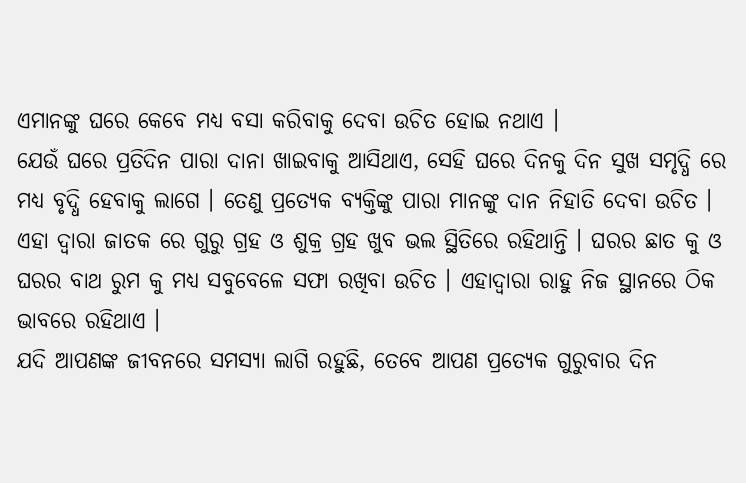ଏମାନଙ୍କୁ ଘରେ କେବେ ମଧ୍ୟ ବସା କରିବାକୁ ଦେବା ଉଚିତ ହୋଇ ନଥାଏ ।
ଯେଉଁ ଘରେ ପ୍ରତିଦିନ ପାରା ଦାନା ଖାଇବାକୁ ଆସିଥାଏ, ସେହି ଘରେ ଦିନକୁ ଦିନ ସୁଖ ସମୃଦ୍ଧି ରେ ମଧ୍ୟ ବୃଦ୍ଧି ହେବାକୁ ଲାଗେ । ତେଣୁ ପ୍ରତ୍ଯେକ ବ୍ୟକ୍ତିଙ୍କୁ ପାରା ମାନଙ୍କୁ ଦାନ ନିହାତି ଦେବା ଉଚିତ । ଏହା ଦ୍ଵାରା ଜାତକ ରେ ଗୁରୁ ଗ୍ରହ ଓ ଶୁକ୍ର ଗ୍ରହ ଖୁବ ଭଲ ସ୍ଥିତିରେ ରହିଥାନ୍ତି । ଘରର ଛାତ କୁ ଓ ଘରର ବାଥ ରୁମ କୁ ମଧ୍ୟ ସବୁବେଳେ ସଫା ରଖିବା ଉଚିତ । ଏହାଦ୍ଵାରା ରାହୁ ନିଜ ସ୍ଥାନରେ ଠିକ ଭାବରେ ରହିଥାଏ ।
ଯଦି ଆପଣଙ୍କ ଜୀବନରେ ସମସ୍ଯା ଲାଗି ରହୁଛି, ତେବେ ଆପଣ ପ୍ରତ୍ଯେକ ଗୁରୁବାର ଦିନ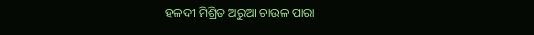ହଳଦୀ ମିଶ୍ରିତ ଅରୁଆ ଚାଉଳ ପାରା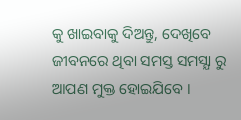କୁ ଖାଇବାକୁ ଦିଅନ୍ତୁ, ଦେଖିବେ ଜୀବନରେ ଥିବା ସମସ୍ତ ସମସ୍ଯା ରୁ ଆପଣ ମୁକ୍ତ ହୋଇଯିବେ ।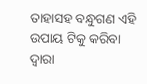ତାହାସହ ବନ୍ଧୁଗଣ ଏହି ଉପାୟ ଟିକୁ କରିବା ଦ୍ଵାରା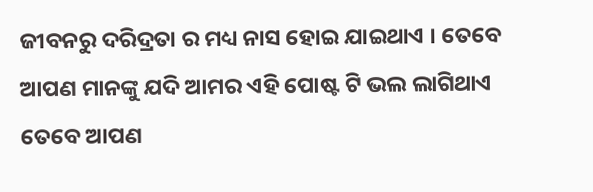ଜୀବନରୁ ଦରିଦ୍ରତା ର ମଧ୍ୟ ନାସ ହୋଇ ଯାଇଥାଏ । ତେବେ ଆପଣ ମାନଙ୍କୁ ଯଦି ଆମର ଏହି ପୋଷ୍ଟ ଟି ଭଲ ଲାଗିଥାଏ ତେବେ ଆପଣ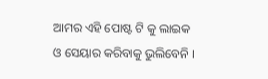ଆମର ଏହି ପୋଷ୍ଟ ଟି କୁ ଲାଇକ ଓ ସେୟାର କରିବାକୁ ଭୁଲିବେନି ।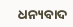ଧନ୍ୟବାଦ